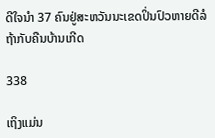ດີໃຈນຳ 37 ຄົນຢູ່ສະຫວັນນະເຂດປິ່ນປົວຫາຍດີລໍຖ້າກັບຄືນບ້ານເກີດ

338

ເຖິງແມ່ນ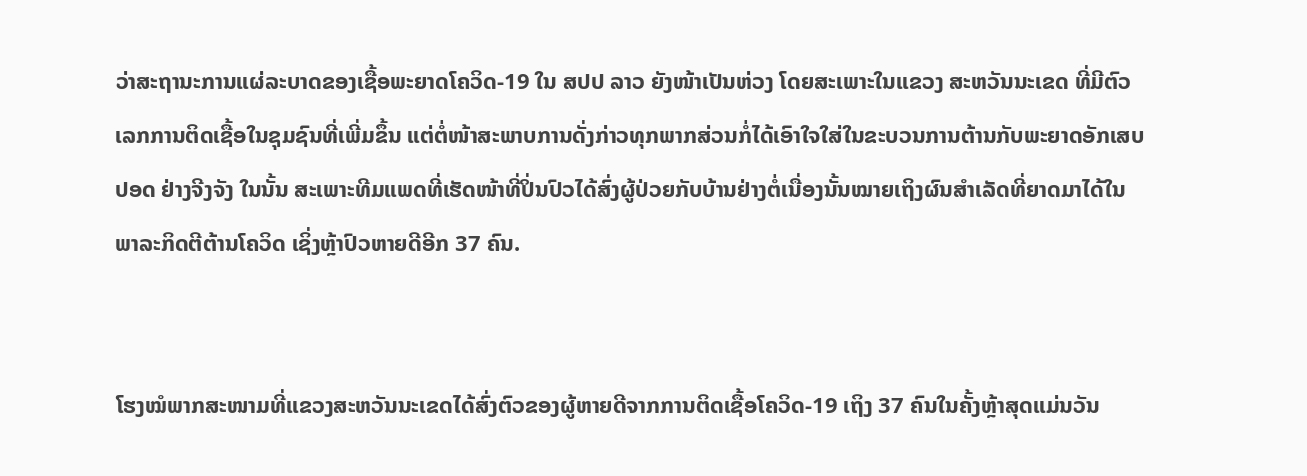ວ່າສະຖານະການແຜ່ລະບາດຂອງເຊື້ອພະຍາດໂຄວິດ-19 ໃນ ສປປ ລາວ ຍັງໜ້າເປັນຫ່ວງ ໂດຍສະເພາະໃນແຂວງ ສະຫວັນນະເຂດ ທີ່ມີຕົວເລກການຕິດເຊື້ອໃນຊຸມຊົນທີ່ເພີ່ມຂຶ້ນ ແຕ່ຕໍ່ໜ້າສະພາບການດັ່ງກ່າວທຸກພາກສ່ວນກໍ່ໄດ້ເອົາໃຈໃສ່ໃນຂະບວນການຕ້ານກັບພະຍາດອັກເສບປອດ ຢ່າງຈີງຈັງ ໃນນັ້ນ ສະເພາະທີມແພດທີ່ເຮັດໜ້າທີ່ປິ່ນປົວໄດ້ສົ່ງຜູ້ປ່ວຍກັບບ້ານຢ່າງຕໍ່ເນື່ອງນັ້ນໝາຍເຖິງຜົນສຳເລັດທີ່ຍາດມາໄດ້ໃນພາລະກິດຕີຕ້ານໂຄວິດ ເຊິ່ງຫຼ້າປົວຫາຍດີອີກ 37 ຄົນ.


ໂຮງໝໍພາກສະໜາມທີ່ແຂວງສະຫວັນນະເຂດໄດ້ສົ່ງຕົວຂອງຜູ້ຫາຍດີຈາກການຕິດເຊື້ອໂຄວິດ-19 ເຖິງ 37 ຄົນໃນຄັ້ງຫຼ້າສຸດແມ່ນວັນ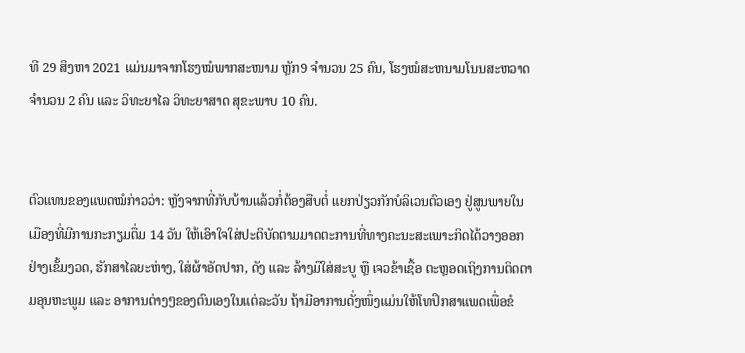ທີ 29 ສິງຫາ 2021 ແມ່ນມາຈາກໂຮງໝໍພາກສະໜາມ ຫຼັກ9 ຈຳນວນ 25 ຄົນ, ໂຮງໝໍສະຫນາມໂນນສະຫວາດ ຈຳນວນ 2 ຄົນ ແລະ ວິທະຍາໄລ ວິທະຍາສາດ ສຸຂະພາບ 10 ຄົນ.


ຕົວແທນຂອງແພດໝໍກ່າວວ່າ: ຫຼັງຈາກທີ່ກັບບ້ານແລ້ວກໍ່ຕ້ອງສືບຕໍ່ ແຍກປ່ຽວກັກບໍລິເວນຕົວເອງ ຢູ່ສູນພາຍໃນເມືອງທີ່ມີການກະກຽມຕື່ມ 14 ວັນ ໃຫ້ເອົາໃຈໃສ່ປະຕິບັດຕາມມາດຕະການທີ່ທາງຄະນະສະເພາະກິດໄດ້ວາງອອກຢ່າງເຂັ້ມງວດ, ຮັກສາໄລຍະຫ່າງ, ໃສ່ຜ້າອັດປາກ, ດັງ ແລະ ລ້າງມືໃສ່ສະບູ ຫຼື ເຈວຂ້າເຊື້ອ ຕະຫຼອດເຖິງການຕິດຕາມອຸນຫະພູມ ແລະ ອາການຕ່າງໆຂອງຕົນເອງໃນແຕ່ລະວັນ ຖ້າມີອາການດັ່ງໜຶ່ງແມ່ນໃຫ້ໂທປຶກສາແພດເພື່ອຂໍ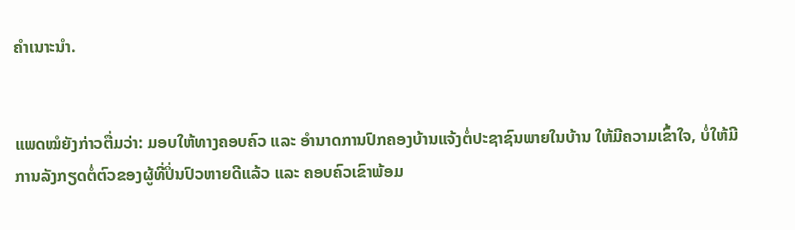ຄຳເນາະນຳ.


ແພດໝໍຍັງກ່າວຕື່ມວ່າ: ມອບໃຫ້ທາງຄອບຄົວ ແລະ ອຳນາດການປົກຄອງບ້ານແຈ້ງຕໍ່ປະຊາຊົນພາຍໃນບ້ານ ໃຫ້ມີຄວາມເຂົ້າໃຈ, ບໍ່ໃຫ້ມີການລັງກຽດຕໍ່ຕົວຂອງຜູ້ທີ່ປິ່ນປົວຫາຍດີແລ້ວ ແລະ ຄອບຄົວເຂົາພ້ອມ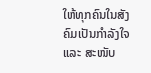ໃຫ້ທຸກຄົນໃນສັງຄົມເປັນກຳລັງໃຈ ແລະ ສະໜັບ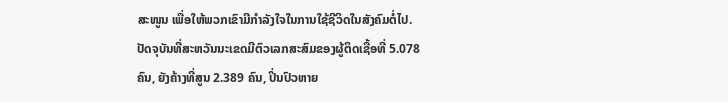ສະໜູນ ເພື່ອໃຫ້ພວກເຂົາມີກຳລັງໃຈໃນການໃຊ້ຊີວິດໃນສັງຄົມຕໍ່ໄປ.
ປັດຈຸບັນທີ່ສະຫວັນນະເຂດມີຕົວເລກສະສົມຂອງຜູ້ຕິດເຊື້ອທີ່ 5.078 ຄົນ, ຍັງຄ້າງທີ່ສູນ 2.389 ຄົນ, ປິ່ນປົວຫາຍ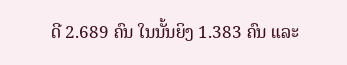ດີ 2.689 ຄົນ ໃນນັ້ນຍິງ 1.383 ຄົນ ແລະ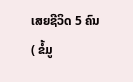ເສຍຊີວິດ 5 ຄົນ
( ຂໍ້ມູ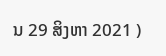ນ 29 ສິງຫາ 2021 )